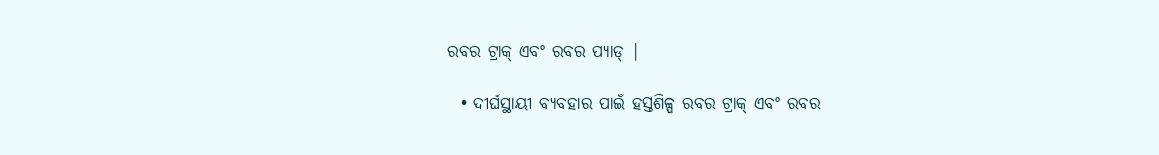ରବର ଟ୍ରାକ୍ ଏବଂ ରବର ପ୍ୟାଡ୍ |

  • ଦୀର୍ଘସ୍ଥାୟୀ ବ୍ୟବହାର ପାଇଁ ହସ୍ତଶିଳ୍ପ ରବର ଟ୍ରାକ୍ ଏବଂ ରବର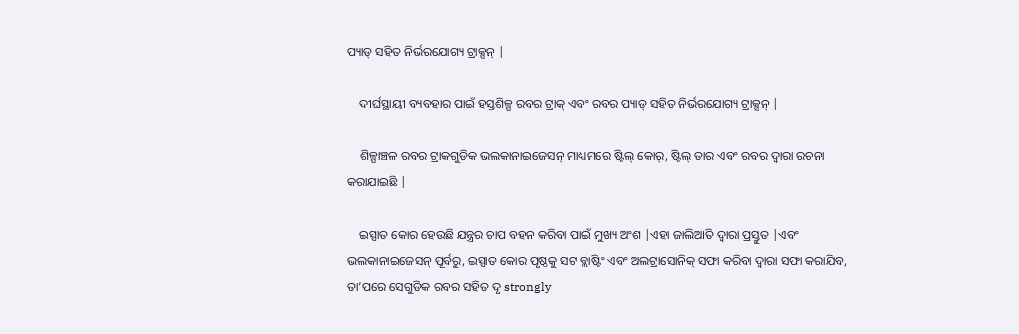ପ୍ୟାଡ୍ ସହିତ ନିର୍ଭରଯୋଗ୍ୟ ଟ୍ରାକ୍ସନ୍ |

    ଦୀର୍ଘସ୍ଥାୟୀ ବ୍ୟବହାର ପାଇଁ ହସ୍ତଶିଳ୍ପ ରବର ଟ୍ରାକ୍ ଏବଂ ରବର ପ୍ୟାଡ୍ ସହିତ ନିର୍ଭରଯୋଗ୍ୟ ଟ୍ରାକ୍ସନ୍ |

    ଶିଳ୍ପାଞ୍ଚଳ ରବର ଟ୍ରାକଗୁଡିକ ଭଲକାନାଇଜେସନ୍ ମାଧ୍ୟମରେ ଷ୍ଟିଲ୍ କୋର୍, ଷ୍ଟିଲ୍ ତାର ଏବଂ ରବର ଦ୍ୱାରା ରଚନା କରାଯାଇଛି |

    ଇସ୍ପାତ କୋର ହେଉଛି ଯନ୍ତ୍ରର ଚାପ ବହନ କରିବା ପାଇଁ ମୁଖ୍ୟ ଅଂଶ |ଏହା ଜାଲିଆତି ଦ୍ୱାରା ପ୍ରସ୍ତୁତ |ଏବଂ ଭଲକାନାଇଜେସନ୍ ପୂର୍ବରୁ, ଇସ୍ପାତ କୋର ପୃଷ୍ଠକୁ ସଟ ବ୍ଲାଷ୍ଟିଂ ଏବଂ ଅଲଟ୍ରାସୋନିକ୍ ସଫା କରିବା ଦ୍ୱାରା ସଫା କରାଯିବ, ତା’ପରେ ସେଗୁଡିକ ରବର ସହିତ ଦୃ strongly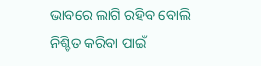ଭାବରେ ଲାଗି ରହିବ ବୋଲି ନିଶ୍ଚିତ କରିବା ପାଇଁ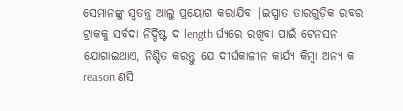ସେମାନଙ୍କୁ ସ୍ୱତନ୍ତ୍ର ଆଲୁ ପ୍ରୟୋଗ କରାଯିବ |ଇସ୍ପାତ ତାରଗୁଡ଼ିକ ରବର ଟ୍ରାକକୁ ସର୍ବଦା ନିର୍ଦ୍ଦିଷ୍ଟ ଦ length ର୍ଘ୍ୟରେ ରଖିବା ପାଇଁ ଟେନସନ ଯୋଗାଇଥାଏ, ନିଶ୍ଚିତ କରନ୍ତୁ ଯେ ଦୀର୍ଘକାଳୀନ କାର୍ଯ୍ୟ କିମ୍ବା ଅନ୍ୟ କ reason ଣସି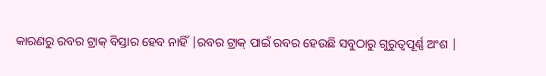କାରଣରୁ ରବର ଟ୍ରାକ୍ ବିସ୍ତାର ହେବ ନାହିଁ |ରବର ଟ୍ରାକ୍ ପାଇଁ ରବର ହେଉଛି ସବୁଠାରୁ ଗୁରୁତ୍ୱପୂର୍ଣ୍ଣ ଅଂଶ |